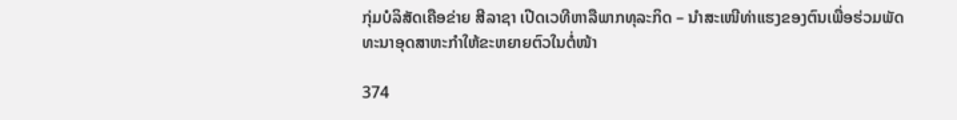ກຸ່ມບໍລິສັດເຄືອຂ່າຍ ສີລາຊາ ເປີດເວທີຫາລືພາກທຸລະກິດ – ນໍາສະເໜີທ່າແຮງຂອງຕົນເພື່ອຮ່ວມພັດທະນາອຸດສາຫະກໍາໃຫ້ຂະຫຍາຍຕົວໃນຕໍ່ໜ້າ

374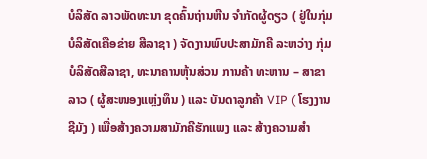ບໍລິສັດ ລາວພັດທະນາ ຂຸດຄົ້ນຖ່ານຫີນ ຈໍາກັດຜູ້ດຽວ ( ຢູ່ໃນກຸ່ມບໍລິສັດເຄືອຂ່າຍ ສີລາຊາ ) ຈັດງານພົບປະສາມັກຄີ ລະຫວ່າງ ກຸ່ມບໍລິສັດສີລາຊາ, ທະນາຄານຫຸ້ນສ່ວນ ການຄ້າ ທະຫານ – ສາຂາລາວ ( ຜູ້ສະໜອງແຫຼ່ງທຶນ ) ແລະ ບັນດາລູກຄ້າ VIP ( ໂຮງງານຊີມັງ ) ເພື່ອສ້າງຄວາມສາມັກຄີຮັກແພງ ແລະ ສ້າງຄວາມສໍາ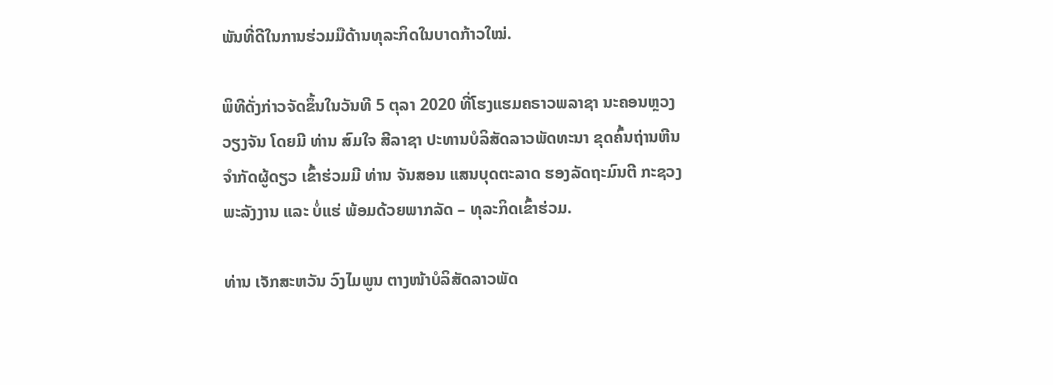ພັນທີ່ດີໃນການຮ່ວມມືດ້ານທຸລະກິດໃນບາດກ້າວໃໝ່.

ພິທີດັ່ງກ່າວຈັດຂຶ້ນໃນວັນທີ 5 ຕຸລາ 2020 ທີ່ໂຮງແຮມຄຣາວພລາຊາ ນະຄອນຫຼວງວຽງຈັນ ໂດຍມີ ທ່ານ ສົມໃຈ ສີລາຊາ ປະທານບໍລິສັດລາວພັດທະນາ ຂຸດຄົ້ນຖ່ານຫີນ ຈໍາກັດຜູ້ດຽວ ເຂົ້າຮ່ວມມີ ທ່ານ ຈັນສອນ ແສນບຸດຕະລາດ ຮອງລັດຖະມົນຕີ ກະຊວງພະລັງງານ ແລະ ບໍ່ແຮ່ ພ້ອມດ້ວຍພາກລັດ – ທຸລະກິດເຂົ້າຮ່ວມ.

ທ່ານ ເຈັກສະຫວັນ ວົງໄມພູນ ຕາງໜ້າບໍລິສັດລາວພັດ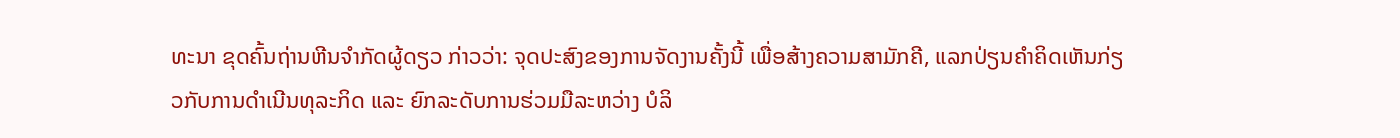ທະນາ ຂຸດຄົ້ນຖ່ານຫີນຈໍາກັດຜູ້ດຽວ ກ່າວວ່າ: ຈຸດປະສົງຂອງການຈັດງານຄັ້ງນີ້ ເພື່ອສ້າງຄວາມສາມັກຄີ, ແລກປ່ຽນຄໍາຄິດເຫັນກ່ຽວກັບການດໍາເນີນທຸລະກິດ ແລະ ຍົກລະດັບການຮ່ວມມືລະຫວ່າງ ບໍລິ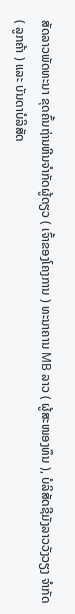ສັດລາວພັດທະນາ ຂຸດຄົ້ນຖ່ານຫີນຈໍາກັດຜູ້ດຽວ ( ເຈົ້າຂອງໂຄງການ ) ທະນາຄານ MB ລາວ ( ຜູ້ສະໜອງທຶນ ), ບໍລິສັດຊີມັງລາວວັງວຽງ ຈໍາກັດ ( ລູກຄ້າ ) ແລະ ບັນດາບໍລິສັດ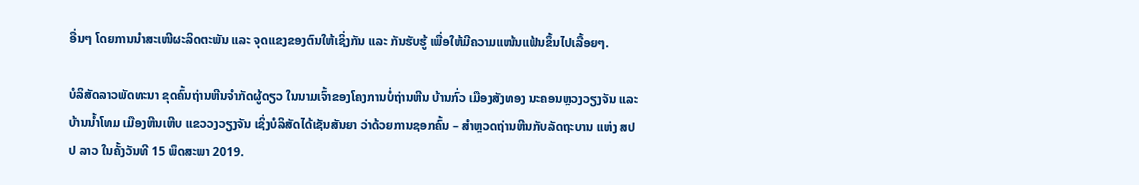ອື່ນໆ ໂດຍການນໍາສະເໜີຜະລິດຕະພັນ ແລະ ຈຸດແຂງຂອງຕົນໃຫ້ເຊິ່ງກັນ ແລະ ກັນຮັບຮູ້ ເພື່ອໃຫ້ມີຄວາມແໜ້ນແຟ້ນຂຶ້ນໄປເລື້ອຍໆ.

ບໍລິສັດລາວພັດທະນາ ຂຸດຄົ້ນຖ່ານຫີນຈໍາກັດຜູ້ດຽວ ໃນນາມເຈົ້າຂອງໂຄງການບໍ່ຖ່ານຫີນ ບ້ານກົ່ວ ເມືອງສັງທອງ ນະຄອນຫຼວງວຽງຈັນ ແລະ ບ້ານນໍ້າໂທມ ເມືອງຫີນເຫີບ ແຂວວງວຽງຈັນ ເຊິ່ງບໍລິສັດໄດ້ເຊັນສັນຍາ ວ່າດ້ວຍການຊອກຄົ້ນ – ສໍາຫຼວດຖ່ານຫີນກັບລັດຖະບານ ແຫ່ງ ສປປ ລາວ ໃນຄັ້ງວັນທີ 15 ພຶດສະພາ 2019.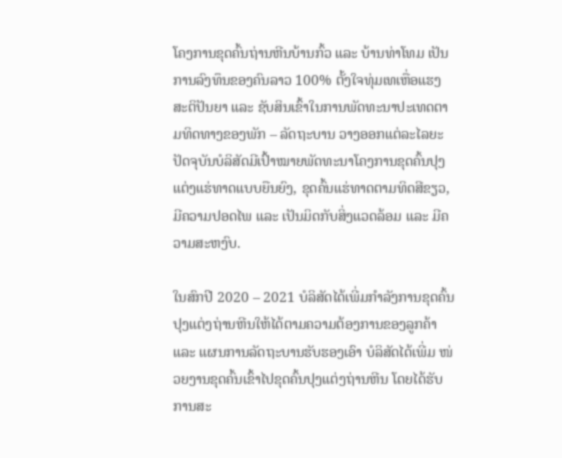ໂຄງການຂຸດຄົ້ນຖ່ານຫີນບ້ານກົ້ວ ແລະ ບ້ານທ່າໂທມ ເປັນການລົງທຶນຂອງຄົນລາວ 100% ຕັ້ງໃຈທຸ່ມເທເຫື່ອແຮງ ສະຕິປັນຍາ ແລະ ຊັບສິນເຂົ້າໃນການພັດທະນາປະເທດຕາມທິດທາງຂອງພັກ – ລັດຖະບານ ວາງອອກແຕ່ລະໄລຍະ ປັດຈຸບັນບໍລິສັດມີເປົ້າໝາຍພັດທະນາໂຄງການຂຸດຄົ້ນປຸງແຕ່ງແຮ່ທາດແບບຍືນຍົງ, ຂຸດຄົ້ນແຮ່ທາດຕາມທິດສີຂຽວ, ມີຄວາມປອດໄພ ແລະ ເປັນມິດກັບສິ່ງແວດລ້ອມ ແລະ ມີຄວາມສະຫງົບ.

ໃນສົກປີ 2020 – 2021 ບໍລິສັດໄດ້ເພີ່ມກໍາລັງການຂຸດຄົ້ນປຸງແຕ່ງຖ່ານຫີນໃຫ້ໄດ້ຕາມຄວາມຕ້ອງການຂອງລູກຄ້າ ແລະ ແຜນການລັດຖະບານຮັບຮອງເອົາ ບໍລິສັດໄດ້ເພີ່ມ ໜ່ວຍງານຂຸດຄົ້ນເຂົ້າໄປຂຸດຄົ້ນປຸງແຕ່ງຖ່ານຫີນ ໂດຍໄດ້ຮັບການສະ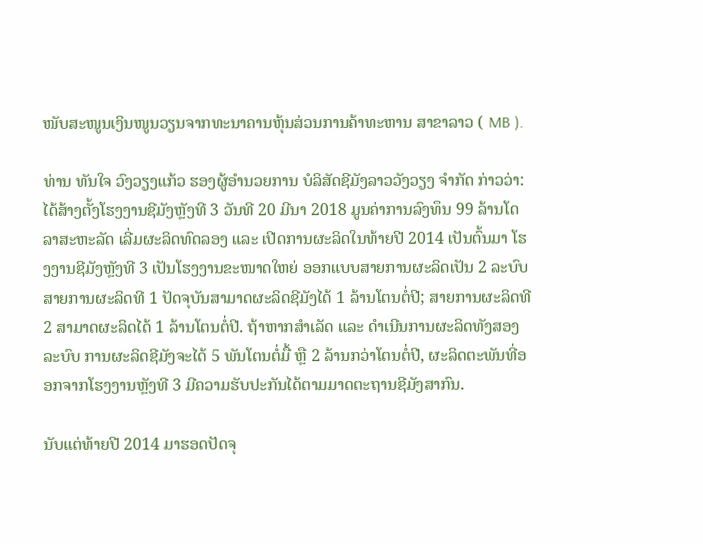ໜັບສະໜູນເງິນໜູນວຽນຈາກທະນາຄານຫຸ້ນສ່ວນການຄ້າທະຫານ ສາຂາລາວ ( MB ).

ທ່ານ ທັນໃຈ ວົງວຽງແກ້ວ ຮອງຜູ້ອໍານວຍການ ບໍລິສັດຊີມັງລາວວັງວຽງ ຈໍາກັດ ກ່າວວ່າ: ໄດ້ສ້າງຕັ້ງໂຮງງານຊີມັງຫຼັງທີ 3 ວັນທີ 20 ມີນາ 2018 ມູນຄ່າການລົງທຶນ 99 ລ້ານໂດລາສະຫະລັດ ເລີ່ມຜະລິດທົດລອງ ແລະ ເປີດການຜະລິດໃນທ້າຍປີ 2014 ເປັນຕົ້ນມາ ໂຮງງານຊີມັງຫຼັງທີ 3 ເປັນໂຮງງານຂະໜາດໃຫຍ່ ອອກແບບສາຍການຜະລິດເປັນ 2 ລະບົບ ສາຍການຜະລິດທີ 1 ປັດຈຸບັນສາມາດຜະລິດຊີມັງໄດ້ 1 ລ້ານໂຕນຕໍ່ປີ; ສາຍການຜະລິດທີ 2 ສາມາດຜະລິດໄດ້ 1 ລ້ານໂຕນຕໍ່ປີ. ຖ້າຫາກສໍາເລັດ ແລະ ດໍາເນີນການຜະລິດທັງສອງລະບົບ ການຜະລິດຊີມັງຈະໄດ້ 5 ພັນໂຕນຕໍ່ມື້ ຫຼື 2 ລ້ານກວ່າໂຕນຕໍ່ປີ, ຜະລິດຕະພັນທີ່ອອກຈາກໂຮງງານຫຼັງທີ 3 ມີຄວາມຮັບປະກັນໄດ້ຕາມມາດຕະຖານຊີມັງສາກົນ.

ນັບແຕ່ທ້າຍປີ 2014 ມາຮອດປັດຈຸ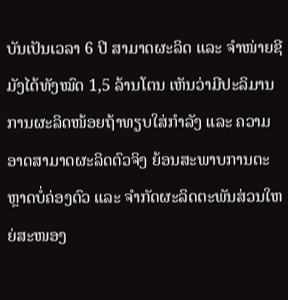ບັນເປັນເວລາ 6 ປີ ສາມາດຜະລິດ ແລະ ຈໍາໜ່າຍຊີມັງໄດ້ທັງໝົດ 1,5 ລ້ານໂຕນ ເຫັນວ່າມີປະລິມານການຜະລິດໜ້ອຍຖ້າທຽບໃສ່ກໍາລັງ ແລະ ຄວາມອາດສາມາດຜະລິດຕົວຈິງ ຍ້ອນສະພາບການຕະຫຼາດບໍ່ຄ່ອງຕົວ ແລະ ຈໍາກັດຜະລິດຕະພັນສ່ວນໃຫຍ່ສະໜອງ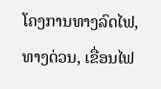ໂຄງການທາງລົດໄຟ, ທາງດ່ວນ, ເຂື່ອນໄຟ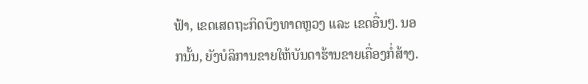ຟ້າ, ເຂດເສດຖະກິດບຶງທາດຫຼວງ ແລະ ເຂດອື່ນໆ. ນອກນັ້ນ, ຍັງບໍລິການຂາຍໃຫ້ບັນດາຮ້ານຂາຍເຄື່ອງກໍ່ສ້າງ.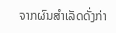ຈາກຜົນສໍາເລັດດັ່ງກ່າ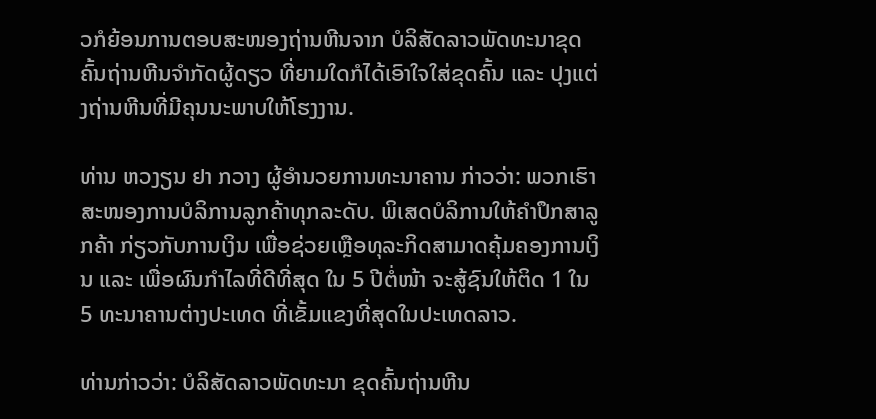ວກໍຍ້ອນການຕອບສະໜອງຖ່ານຫີນຈາກ ບໍລິສັດລາວພັດທະນາຂຸດຄົ້ນຖ່ານຫີນຈໍາກັດຜູ້ດຽວ ທີ່ຍາມໃດກໍໄດ້ເອົາໃຈໃສ່ຂຸດຄົ້ນ ແລະ ປຸງແຕ່ງຖ່ານຫີນທີ່ມີຄຸນນະພາບໃຫ້ໂຮງງານ.

ທ່ານ ຫວງຽນ ຢາ ກວາງ ຜູ້ອໍານວຍການທະນາຄານ ກ່າວວ່າ: ພວກເຮົາສະໜອງການບໍລິການລູກຄ້າທຸກລະດັບ. ພິເສດບໍລິການໃຫ້ຄໍາປຶກສາລູກຄ້າ ກ່ຽວກັບການເງິນ ເພື່ອຊ່ວຍເຫຼືອທຸລະກິດສາມາດຄຸ້ມຄອງການເງິນ ແລະ ເພື່ອຜົນກໍາໄລທີ່ດີທີ່ສຸດ ໃນ 5 ປີຕໍ່ໜ້າ ຈະສູ້ຊົນໃຫ້ຕິດ 1 ໃນ 5 ທະນາຄານຕ່າງປະເທດ ທີ່ເຂັ້ມແຂງທີ່ສຸດໃນປະເທດລາວ.

ທ່ານກ່າວວ່າ: ບໍລິສັດລາວພັດທະນາ ຂຸດຄົ້ນຖ່ານຫີນ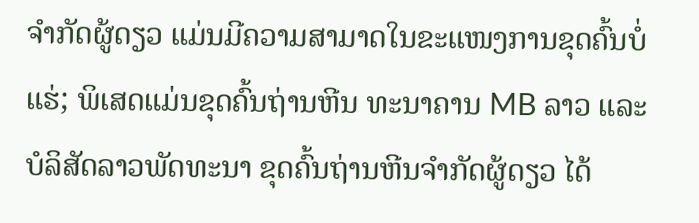ຈໍາກັດຜູ້ດຽວ ແມ່ນມີຄວາມສາມາດໃນຂະແໜງການຂຸດຄົ້ນບໍ່ແຮ່; ພິເສດແມ່ນຂຸດຄົ້ນຖ່ານຫີນ ທະນາຄານ MB ລາວ ແລະ ບໍລິສັດລາວພັດທະນາ ຂຸດຄົ້ນຖ່ານຫີນຈໍາກັດຜູ້ດຽວ ໄດ້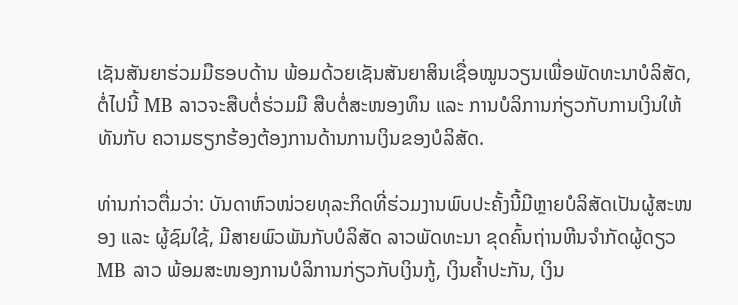ເຊັນສັນຍາຮ່ວມມືຮອບດ້ານ ພ້ອມດ້ວຍເຊັນສັນຍາສິນເຊື່ອໝູນວຽນເພື່ອພັດທະນາບໍລິສັດ, ຕໍ່ໄປນີ້ MB ລາວຈະສືບຕໍ່ຮ່ວມມື ສືບຕໍ່ສະໜອງທຶນ ແລະ ການບໍລິການກ່ຽວກັບການເງິນໃຫ້ທັນກັບ ຄວາມຮຽກຮ້ອງຕ້ອງການດ້ານການເງິນຂອງບໍລິສັດ.

ທ່ານກ່າວຕື່ມວ່າ: ບັນດາຫົວໜ່ວຍທຸລະກິດທີ່ຮ່ວມງານພົບປະຄັ້ງນີ້ມີຫຼາຍບໍລິສັດເປັນຜູ້ສະໜອງ ແລະ ຜູ້ຊົມໃຊ້, ມີສາຍພົວພັນກັບບໍລິສັດ ລາວພັດທະນາ ຂຸດຄົ້ນຖ່ານຫີນຈໍາກັດຜູ້ດຽວ MB ລາວ ພ້ອມສະໜອງການບໍລິການກ່ຽວກັບເງິນກູ້, ເງິນຄໍ້າປະກັນ, ເງິນ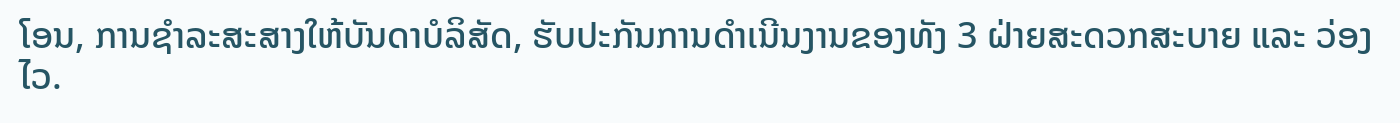ໂອນ, ການຊໍາລະສະສາງໃຫ້ບັນດາບໍລິສັດ, ຮັບປະກັນການດໍາເນີນງານຂອງທັງ 3 ຝ່າຍສະດວກສະບາຍ ແລະ ວ່ອງໄວ.